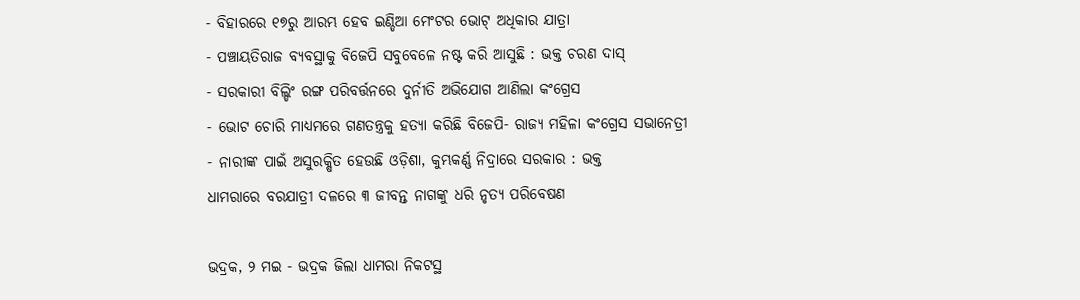- ବିହାରରେ ୧୭ରୁ ଆରମ୍ଭ ହେବ ଇଣ୍ଡିଆ ମେଂଟର ଭୋଟ୍ ଅଧିକାର ଯାତ୍ରା
- ପଞ୍ଚାୟତିରାଜ ବ୍ୟବସ୍ଥାକୁ ବିଜେପି ସବୁବେଳେ ନଷ୍ଟ କରି ଆସୁଛି : ଭକ୍ତ ଚରଣ ଦାସ୍
- ସରକାରୀ ବିଲ୍ଡିଂ ରଙ୍ଗ ପରିବର୍ତ୍ତନରେ ଦୁର୍ନୀତି ଅଭିଯୋଗ ଆଣିଲା କଂଗ୍ରେସ
- ଭୋଟ ଚୋରି ମାଧ୍ୟମରେ ଗଣତନ୍ତ୍ରକୁ ହତ୍ୟା କରିଛି ବିଜେପି- ରାଜ୍ୟ ମହିଳା କଂଗ୍ରେସ ସଭାନେତ୍ରୀ
- ନାରୀଙ୍କ ପାଇଁ ଅସୁରକ୍ଷିତ ହେଉଛି ଓଡ଼ିଶା, କୁମ୍ଭକର୍ଣ୍ଣ ନିଦ୍ରାରେ ସରକାର : ଭକ୍ତ
ଧାମରାରେ ବରଯାତ୍ରୀ ଦଳରେ ୩ ଜୀବନ୍ତ ନାଗଙ୍କୁ ଧରି ନୃତ୍ୟ ପରିବେଷଣ

ଭଦ୍ରକ, ୨ ମଇ - ଭଦ୍ରକ ଜିଲା ଧାମରା ନିକଟସ୍ଥ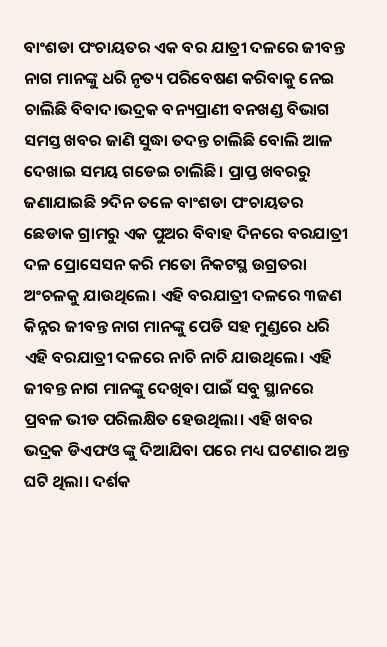ବାଂଶଡା ପଂଚାୟତର ଏକ ବର ଯାତ୍ରୀ ଦଳରେ ଜୀବନ୍ତ ନାଗ ମାନଙ୍କୁ ଧରି ନୃତ୍ୟ ପରିବେଷଣ କରିବାକୁ ନେଇ ଚାଲିଛି ବିବାଦ।ଭଦ୍ରକ ବନ୍ୟପ୍ରାଣୀ ବନଖଣ୍ଡ ବିଭାଗ ସମସ୍ତ ଖବର ଜାଣି ସୁଦ୍ଧା ତଦନ୍ତ ଚାଲିଛି ବୋଲି ଆଳ ଦେଖାଇ ସମୟ ଗଡେଇ ଚାଲିଛି। ପ୍ରାପ୍ତ ଖବରରୁ ଜଣାଯାଇଛି ୨ଦିନ ତଳେ ବାଂଶଡା ପଂଚାୟତର ଛେଡାକ ଗ୍ରାମରୁ ଏକ ପୁଅର ବିବାହ ଦିନରେ ବରଯାତ୍ରୀ ଦଳ ପ୍ରୋସେସନ କରି ମତୋ ନିକଟସ୍ଥ ଉଗ୍ରତରା ଅଂଚଳକୁ ଯାଉଥିଲେ। ଏହି ବରଯାତ୍ରୀ ଦଳରେ ୩ଜଣ କିନ୍ନର ଜୀବନ୍ତ ନାଗ ମାନଙ୍କୁ ପେଡି ସହ ମୁଣ୍ଡରେ ଧରି ଏହି ବରଯାତ୍ରୀ ଦଳରେ ନାଚି ନାଚି ଯାଉଥିଲେ। ଏହି ଜୀବନ୍ତ ନାଗ ମାନଙ୍କୁ ଦେଖିବା ପାଇଁ ସବୁ ସ୍ଥାନରେ ପ୍ରବଳ ଭୀଡ ପରିଲକ୍ଷିତ ହେଉଥିଲା। ଏହି ଖବର ଭଦ୍ରକ ଡିଏଫଓ ଙ୍କୁ ଦିଆଯିବା ପରେ ମଧ୍ୟ ଘଟଣାର ଅନ୍ତ ଘଟି ଥିଲା। ଦର୍ଶକ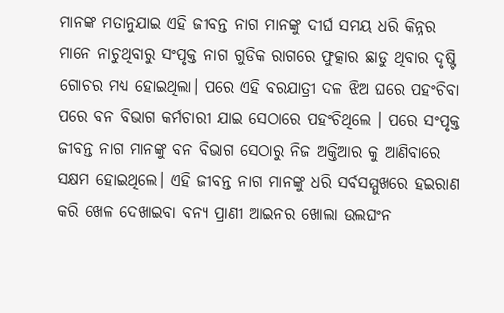ମାନଙ୍କ ମତାନୁଯାଇ ଏହି ଜୀବନ୍ତ ନାଗ ମାନଙ୍କୁ ଦୀର୍ଘ ସମୟ ଧରି କିନ୍ନର ମାନେ ନାଚୁଥିବାରୁ ସଂପୃକ୍ତ ନାଗ ଗୁଡିକ ରାଗରେ ଫୁତ୍କାର ଛାଡୁ ଥିବାର ଦୃଷ୍ଟି ଗୋଚର ମଧ୍ୟ ହୋଇଥିଲା। ପରେ ଏହି ବରଯାତ୍ରୀ ଦଳ ଝିଅ ଘରେ ପହଂଚିବା ପରେ ବନ ବିଭାଗ କର୍ମଚାରୀ ଯାଇ ସେଠାରେ ପହଂଚିଥିଲେ । ପରେ ସଂପୃକ୍ତ ଜୀବନ୍ତ ନାଗ ମାନଙ୍କୁ ବନ ବିଭାଗ ସେଠାରୁ ନିଜ ଅକ୍ତିଆର କୁ ଆଣିବାରେ ସକ୍ଷମ ହୋଇଥିଲେ। ଏହି ଜୀବନ୍ତ ନାଗ ମାନଙ୍କୁ ଧରି ସର୍ବସମ୍ମୁଖରେ ହଇରାଣ କରି ଖେଳ ଦେଖାଇବା ବନ୍ୟ ପ୍ରାଣୀ ଆଇନର ଖୋଲା ଉଲଘଂନ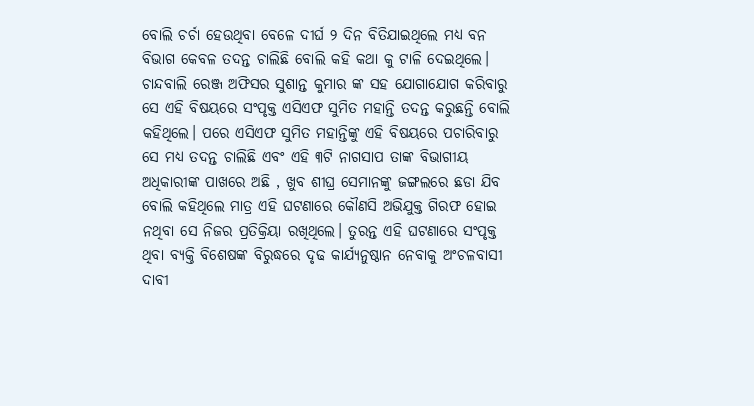ବୋଲି ଚର୍ଚା ହେଉଥିବା ବେଳେ ଦୀର୍ଘ ୨ ଦିନ ବିତିଯାଇଥିଲେ ମଧ୍ୟ ବନ ବିଭାଗ କେବଳ ତଦନ୍ତ ଚାଲିଛି ବୋଲି କହି କଥା କୁ ଟାଳି ଦେଇଥିଲେ। ଚାନ୍ଦବାଲି ରେଞ୍ଜ ଅଫିସର ସୁଶାନ୍ତ କୁମାର ଙ୍କ ସହ ଯୋଗାଯୋଗ କରିବାରୁ ସେ ଏହି ବିଷୟରେ ସଂପୃକ୍ତ ଏସିଏଫ ସୁମିତ ମହାନ୍ତି ତଦନ୍ତ କରୁଛନ୍ତି ବୋଲି କହିଥିଲେ। ପରେ ଏସିଏଫ ସୁମିତ ମହାନ୍ତିଙ୍କୁ ଏହି ବିଷୟରେ ପଚାରିବାରୁ ସେ ମଧ୍ୟ ତଦନ୍ତ ଚାଲିଛି ଏବଂ ଏହି ୩ଟି ନାଗସାପ ତାଙ୍କ ବିଭାଗୀୟ ଅଧିକାରୀଙ୍କ ପାଖରେ ଅଛି , ଖୁବ ଶୀଘ୍ର ସେମାନଙ୍କୁ ଜଙ୍ଗଲରେ ଛଡା ଯିବ ବୋଲି କହିଥିଲେ ମାତ୍ର ଏହି ଘଟଣାରେ କୌଣସି ଅଭିଯୁକ୍ତ ଗିରଫ ହୋଇ ନଥିବା ସେ ନିଜର ପ୍ରତିକ୍ରିୟା ରଖିଥିଲେ। ତୁରନ୍ତ ଏହି ଘଟଣାରେ ସଂପୃକ୍ତ ଥିବା ବ୍ୟକ୍ତି ବିଶେଷଙ୍କ ବିରୁଦ୍ଧରେ ଦୃଢ କାର୍ଯ୍ୟନୁଷ୍ଠାନ ନେବାକୁ ଅଂଚଳବାସୀ ଦାବୀ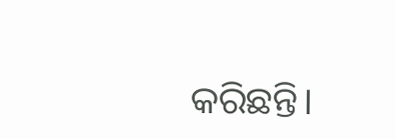କରିଛନ୍ତି।